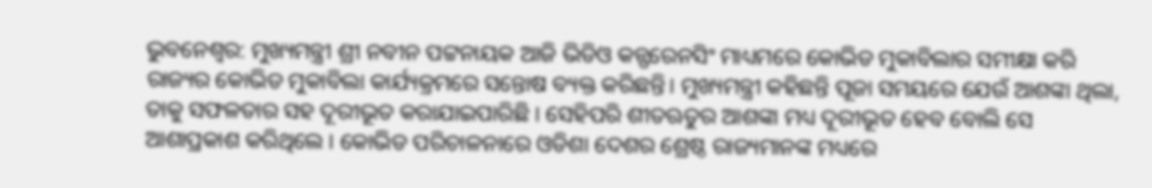ଭୁବନେଶ୍ବର: ମୁଖ୍ୟମନ୍ତ୍ରୀ ଶ୍ରୀ ନବୀନ ପଟ୍ଟନାୟକ ଆଜି ଭିଡିଓ କନ୍ଫରେନସିଂ ମାଧ୍ୟମରେ କୋଭିଡ ମୁକାବିଲାର ସମୀକ୍ଷା କରି ରାଜ୍ୟର କୋଭିଡ ମୁକାବିଲା କାର୍ଯ୍ୟକ୍ରମରେ ସନ୍ତୋଷ ବ୍ୟକ୍ତ କରିଛନ୍ତି। ମୁଖ୍ୟମନ୍ତ୍ରୀ କହିଛନ୍ତି ପୂଜା ସମୟରେ ଯେଉଁ ଆଶଙ୍କା ଥିଲା, ତାକୁ ସଫଳତାର ସହ ଦୂରୀଭୂତ କରାଯାଇପାରିଛି । ସେହିପରି ଶୀତଋତୁର ଆଶଙ୍କା ମଧ୍ୟ ଦୂରୀଭୂତ ହେବ ବୋଲି ସେ ଆଶାପ୍ରକାଶ କରିଥିଲେ । କୋଭିଡ ପରିଚାଳନାରେ ଓଡିଶା ଦେଶର ଶ୍ରେଷ୍ଠ ରାଜ୍ୟମାନଙ୍କ ମଧ୍ୟରେ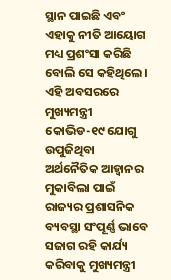ସ୍ଥାନ ପାଇଛି ଏବଂ ଏହାକୁ ନୀତି ଆୟୋଗ ମଧ୍ୟ ପ୍ରଶଂସା କରିଛି ବୋଲି ସେ କହିଥିଲେ।
ଏହି ଅବସରରେ ମୁଖ୍ୟମନ୍ତ୍ରୀ କୋଭିଡ-୧୯ ଯୋଗୁ ଉପୁଜିଥିବା ଅର୍ଥନୈତିକ ଆହ୍ବାନର ମୁକାବିଲା ପାଇଁ ରାଜ୍ୟର ପ୍ରଶାସନିକ ବ୍ୟବସ୍ଥା ସଂପୂର୍ଣ୍ଣ ଭାବେ ସଜାଗ ରହି କାର୍ଯ୍ୟ କରିବାକୁ ମୁଖ୍ୟମନ୍ତ୍ରୀ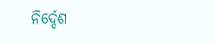ନିର୍ଦ୍ଦେଶ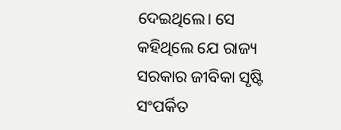ଦେଇଥିଲେ। ସେ କହିଥିଲେ ଯେ ରାଜ୍ୟ ସରକାର ଜୀବିକା ସୃଷ୍ଟି ସଂପର୍କିତ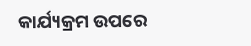କାର୍ଯ୍ୟକ୍ରମ ଉପରେ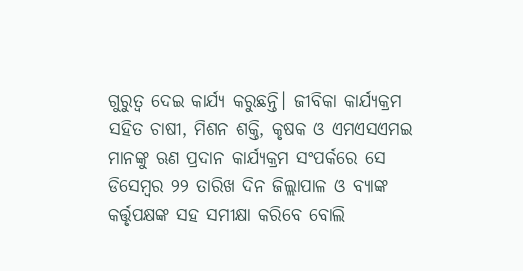ଗୁରୁତ୍ବ ଦେଇ କାର୍ଯ୍ୟ କରୁଛନ୍ତି। ଜୀବିକା କାର୍ଯ୍ୟକ୍ରମ ସହିତ ଚାଷୀ, ମିଶନ ଶକ୍ତି, କୃଷକ ଓ ଏମଏସଏମଇ ମାନଙ୍କୁ ଋଣ ପ୍ରଦାନ କାର୍ଯ୍ୟକ୍ରମ ସଂପର୍କରେ ସେ ଡିସେମ୍ବର ୨୨ ତାରିଖ ଦିନ ଜିଲ୍ଲାପାଳ ଓ ବ୍ୟାଙ୍କ କର୍ତ୍ତୃପକ୍ଷଙ୍କ ସହ ସମୀକ୍ଷା କରିବେ ବୋଲି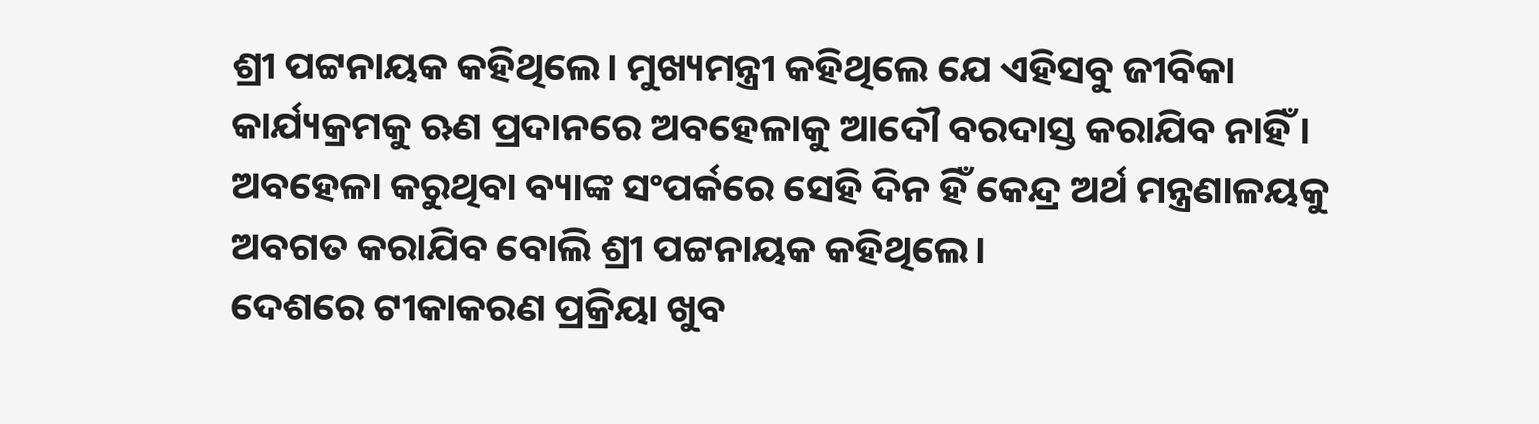ଶ୍ରୀ ପଟ୍ଟନାୟକ କହିଥିଲେ। ମୁଖ୍ୟମନ୍ତ୍ରୀ କହିଥିଲେ ଯେ ଏହିସବୁ ଜୀବିକା କାର୍ଯ୍ୟକ୍ରମକୁ ଋଣ ପ୍ରଦାନରେ ଅବହେଳାକୁ ଆଦୌ ବରଦାସ୍ତ କରାଯିବ ନାହିଁ । ଅବହେଳା କରୁଥିବା ବ୍ୟାଙ୍କ ସଂପର୍କରେ ସେହି ଦିନ ହିଁ କେନ୍ଦ୍ର ଅର୍ଥ ମନ୍ତ୍ରଣାଳୟକୁ ଅବଗତ କରାଯିବ ବୋଲି ଶ୍ରୀ ପଟ୍ଟନାୟକ କହିଥିଲେ।
ଦେଶରେ ଟୀକାକରଣ ପ୍ରକ୍ରିୟା ଖୁବ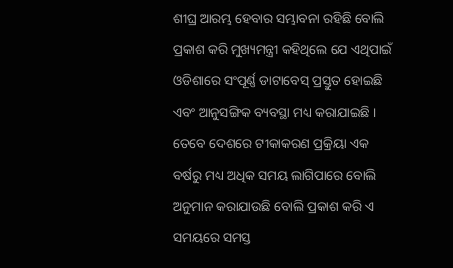ଶୀଘ୍ର ଆରମ୍ଭ ହେବାର ସମ୍ଭାବନା ରହିଛି ବୋଲି ପ୍ରକାଶ କରି ମୁଖ୍ୟମନ୍ତ୍ରୀ କହିଥିଲେ ଯେ ଏଥିପାଇଁ ଓଡିଶାରେ ସଂପୂର୍ଣ୍ଣ ଡାଟାବେସ୍ ପ୍ରସ୍ତୁତ ହୋଇଛି ଏବଂ ଆନୁସଙ୍ଗିକ ବ୍ୟବସ୍ଥା ମଧ୍ୟ କରାଯାଇଛି । ତେବେ ଦେଶରେ ଟୀକାକରଣ ପ୍ରକ୍ରିୟା ଏକ ବର୍ଷରୁ ମଧ୍ୟ ଅଧିକ ସମୟ ଲାଗିପାରେ ବୋଲି ଅନୁମାନ କରାଯାଉଛି ବୋଲି ପ୍ରକାଶ କରି ଏ ସମୟରେ ସମସ୍ତ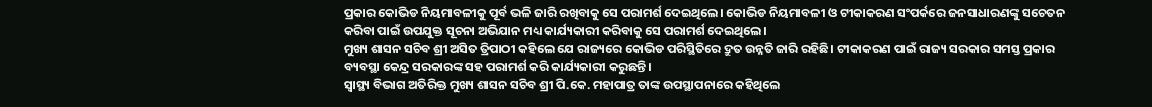ପ୍ରକାର କୋଭିଡ ନିୟମାବଳୀକୁ ପୂର୍ବ ଭଳି ଜାରି ରଖିବାକୁ ସେ ପରାମର୍ଶ ଦେଇଥିଲେ। କୋଭିଡ ନିୟମାବଳୀ ଓ ଟୀକାକରଣ ସଂପର୍କରେ ଜନସାଧାରଣଙ୍କୁ ସଚେତନ କରିବା ପାଇଁ ଉପଯୁକ୍ତ ସୂଚନା ଅଭିଯାନ ମଧ୍ୟ କାର୍ଯ୍ୟକାରୀ କରିବାକୁ ସେ ପରାମର୍ଶ ଦେଇଥିଲେ।
ମୁଖ୍ୟ ଶାସନ ସଚିବ ଶ୍ରୀ ଅସିତ ତ୍ରିପାଠୀ କହିଲେ ଯେ ରାଜ୍ୟରେ କୋଭିଡ ପରିସ୍ଥିତିରେ ଦ୍ରୁତ ଉନ୍ନତି ଜାରି ରହିଛି। ଟୀକାକରଣ ପାଇଁ ରାଜ୍ୟ ସରକାର ସମସ୍ତ ପ୍ରକାର ବ୍ୟବସ୍ଥା କେନ୍ଦ୍ର ସରକାରଙ୍କ ସହ ପରାମର୍ଶ କରି କାର୍ଯ୍ୟକାରୀ କରୁଛନ୍ତି।
ସ୍ବାସ୍ଥ୍ୟ ବିଭାଗ ଅତିରିକ୍ତ ମୁଖ୍ୟ ଶାସନ ସଚିବ ଶ୍ରୀ ପି.କେ. ମହାପାତ୍ର ତାଙ୍କ ଉପସ୍ଥାପନାରେ କହିଥିଲେ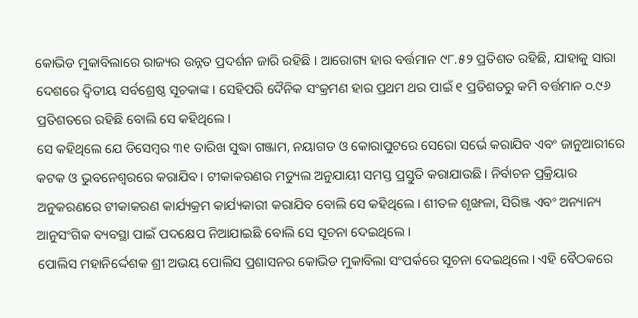କୋଭିଡ ମୁକାବିଲାରେ ରାଜ୍ୟର ଉନ୍ନତ ପ୍ରଦର୍ଶନ ଜାରି ରହିଛି । ଆରୋଗ୍ୟ ହାର ବର୍ତ୍ତମାନ ୯୮.୫୨ ପ୍ରତିଶତ ରହିଛି, ଯାହାକୁ ସାରା ଦେଶରେ ଦ୍ବିତୀୟ ସର୍ବଶ୍ରେଷ୍ଠ ସୂଚକାଙ୍କ। ସେହିପରି ଦୈନିକ ସଂକ୍ରମଣ ହାର ପ୍ରଥମ ଥର ପାଇଁ ୧ ପ୍ରତିଶତରୁ କମି ବର୍ତ୍ତମାନ ୦.୯୬ ପ୍ରତିଶତରେ ରହିଛି ବୋଲି ସେ କହିଥିଲେ।
ସେ କହିଥିଲେ ଯେ ଡିସେମ୍ବର ୩୧ ତାରିଖ ସୁଦ୍ଧା ଗଞ୍ଜାମ, ନୟାଗଡ ଓ କୋରାପୁଟରେ ସେରୋ ସର୍ଭେ କରାଯିବ ଏବଂ ଜାନୁଆରୀରେ କଟକ ଓ ଭୁବନେଶ୍ବରରେ କରାଯିବ। ଟୀକାକରଣର ମଡ୍ୟୁଲ ଅନୁଯାୟୀ ସମସ୍ତ ପ୍ରସ୍ତୁତି କରାଯାଉଛି। ନିର୍ବାଚନ ପ୍ରକ୍ରିୟାର ଅନୁକରଣରେ ଟୀକାକରଣ କାର୍ଯ୍ୟକ୍ରମ କାର୍ଯ୍ୟକାରୀ କରାଯିବ ବୋଲି ସେ କହିଥିଲେ। ଶୀତଳ ଶୃଙ୍ଖଳା, ସିରିଞ୍ଜ ଏବଂ ଅନ୍ୟାନ୍ୟ ଆନୁସଂଗିକ ବ୍ୟବସ୍ଥା ପାଇଁ ପଦକ୍ଷେପ ନିଆଯାଇଛି ବୋଲି ସେ ସୂଚନା ଦେଇଥିଲେ।
ପୋଲିସ ମହାନିର୍ଦ୍ଦେଶକ ଶ୍ରୀ ଅଭୟ ପୋଲିସ ପ୍ରଶାସନର କୋଭିଡ ମୁକାବିଲା ସଂପର୍କରେ ସୂଚନା ଦେଇଥିଲେ। ଏହି ବୈଠକରେ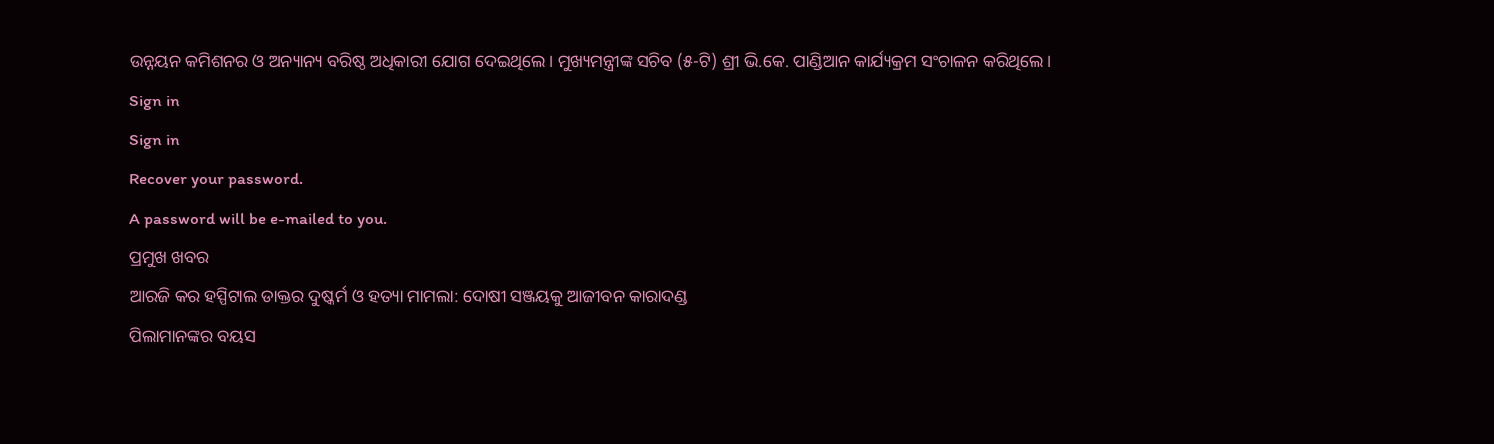ଉନ୍ନୟନ କମିଶନର ଓ ଅନ୍ୟାନ୍ୟ ବରିଷ୍ଠ ଅଧିକାରୀ ଯୋଗ ଦେଇଥିଲେ। ମୁଖ୍ୟମନ୍ତ୍ରୀଙ୍କ ସଚିବ (୫-ଟି) ଶ୍ରୀ ଭି.କେ. ପାଣ୍ଡିଆନ କାର୍ଯ୍ୟକ୍ରମ ସଂଚାଳନ କରିଥିଲେ।
Sign in
Sign in
Recover your password.
A password will be e-mailed to you.
ପ୍ରମୁଖ ଖବର
ଆରଜି କର ହସ୍ପିଟାଲ ଡାକ୍ତର ଦୁଷ୍କର୍ମ ଓ ହତ୍ୟା ମାମଲା: ଦୋଷୀ ସଞ୍ଜୟକୁ ଆଜୀବନ କାରାଦଣ୍ଡ
ପିଲାମାନଙ୍କର ବୟସ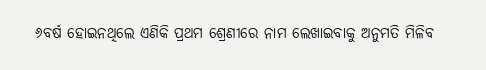୬ବର୍ଷ ହୋଇନଥିଲେ ଏଣିକି ପ୍ରଥମ ଶ୍ରେଣୀରେ ନାମ ଲେଖାଇବାକୁ ଅନୁମତି ମିଳିବ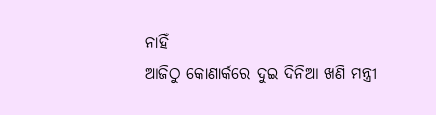ନାହିଁ
ଆଜିଠୁ କୋଣାର୍କରେ ଦୁଇ ଦିନିଆ ଖଣି ମନ୍ତ୍ରୀ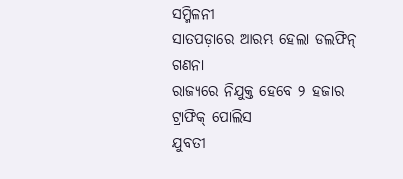ସମ୍ମିଳନୀ
ସାତପଡ଼ାରେ ଆରମ୍ଭ ହେଲା ଡଲଫିନ୍ ଗଣନା
ରାଜ୍ୟରେ ନିଯୁକ୍ତ ହେବେ ୨ ହଜାର ଟ୍ରାଫିକ୍ ପୋଲିସ
ଯୁବତୀ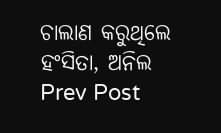ଚାଲାଣ କରୁଥିଲେ ହଂସିତା, ଅନିଲ
Prev Post